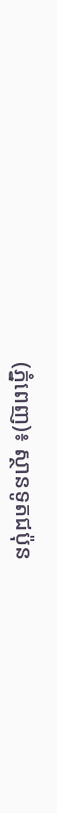(ភ្នំពេញ)៖ ស្ថានទូតជប៉ុន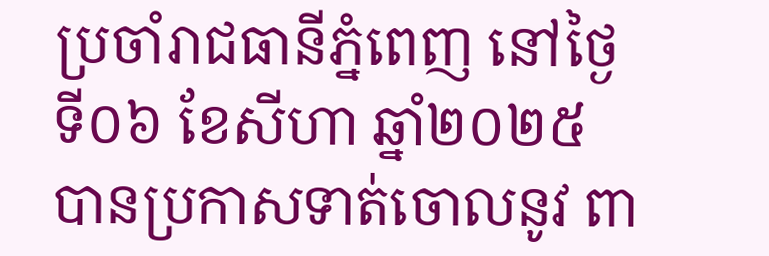ប្រចាំរាជធានីភ្នំពេញ នៅថ្ងៃទី០៦ ខែសីហា ឆ្នាំ២០២៥ បានប្រកាសទាត់ចោលនូវ ពា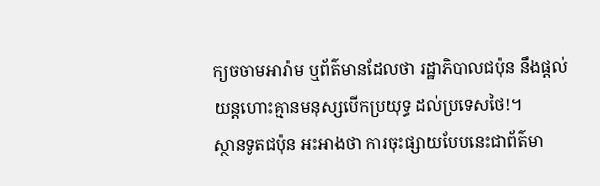ក្យចចាមអារ៉ាម ឬព័ត៌មានដែលថា រដ្ឋាភិបាលជប៉ុន នឹងផ្តល់យន្តហោះគ្មានមនុស្សបើកប្រយុទ្ធ ដល់ប្រទេសថៃ!។
ស្ថានទូតជប៉ុន អះអាងថា ការចុះផ្សាយបែបនេះជាព័ត៌មា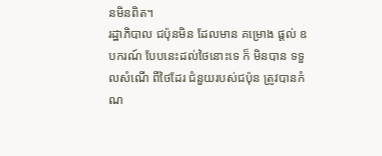នមិនពិត។
រដ្ឋាភិបាល ជប៉ុនមិន ដែលមាន គម្រោង ផ្ដល់ ឧបករណ៍ បែបនេះដល់ថៃនោះទេ ក៏ មិនបាន ទទួលសំណើ ពីថៃដែរ ជំនួយរបស់ជប៉ុន ត្រូវបានកំណ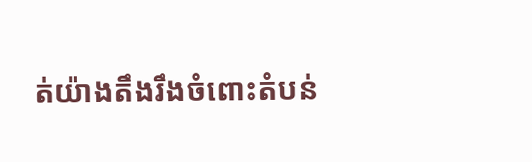ត់យ៉ាងតឹងរឹងចំពោះតំបន់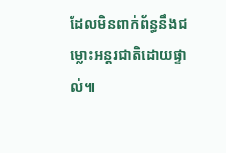ដែលមិនពាក់ព័ន្ធនឹងជម្លោះអន្តរជាតិដោយផ្ទាល់៕